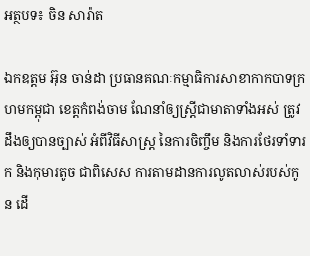អត្ថបទ៖ ចិន សារ៉ាត

ឯកឧត្ដម អ៊ុន ចាន់ដា ប្រធានគណៈកម្មាធិការសាខាកាកបាទក្រហមកម្ពុជា ខេត្តកំពង់ចាម ណែនាំឲ្យស្ត្រីជាមាតាទាំងអស់ ត្រូវដឹងឲ្យបានច្បាស់ អំពីវិធីសាស្ត្រ នៃការចិញ្ចឹម និងការថែរទាំទារក និងកុមារតូច ជាពិសេស ការតាមដានការលូតលាស់របស់កូន ដើ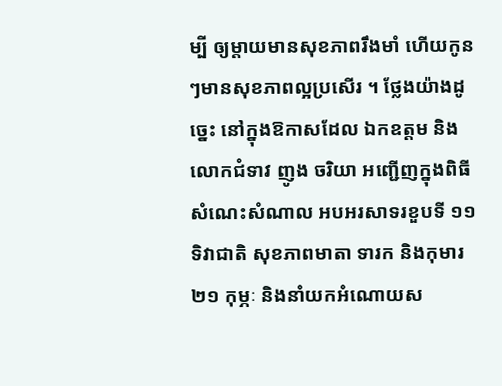ម្បី ឲ្យម្តាយមានសុខភាពរឹងមាំ ហើយកូនៗមានសុខភាពល្អប្រសើរ ។ ថ្លែងយ៉ាងដូច្នេះ នៅក្នុងឱកាសដែល ឯកឧត្តម និងលោកជំទាវ ញូង ចរិយា អញ្ជើញក្នុងពិធីសំណេះសំណាល អបអរសាទរខួបទី ១១ ទិវាជាតិ សុខភាពមាតា ទារក និងកុមារ ២១ កុម្ភៈ និងនាំយកអំណោយស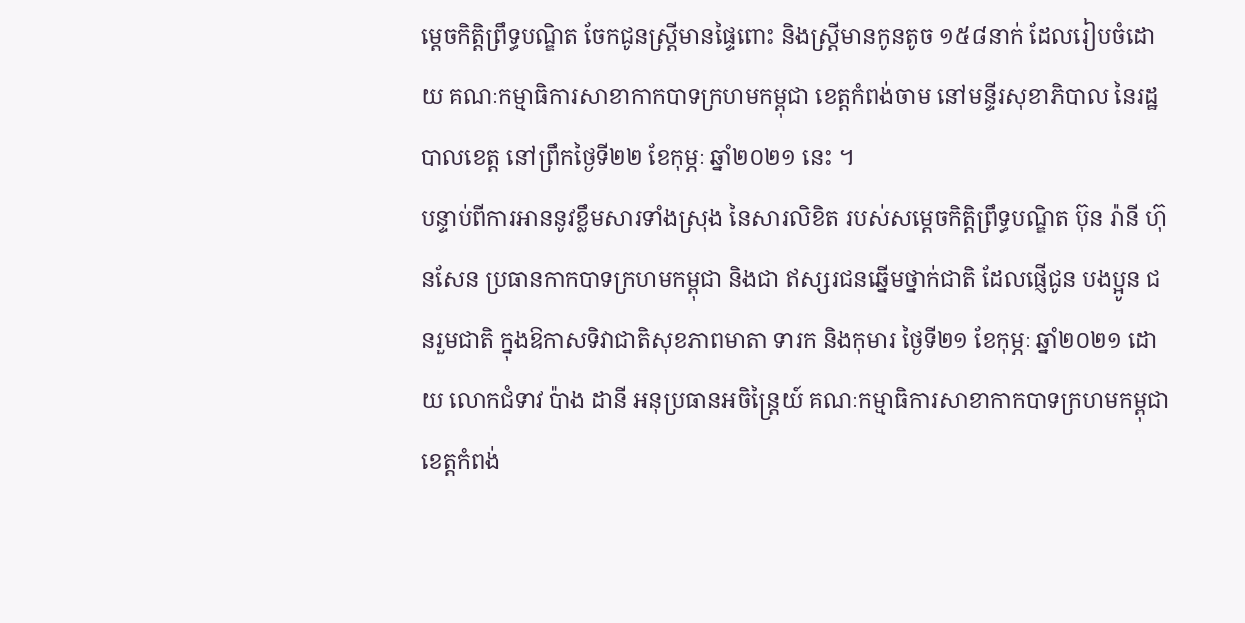ម្ដេចកិត្តិព្រឹទ្ធបណ្ឌិត ចែកជូនស្ត្រីមានផ្ទៃពោះ និងស្ត្រីមានកូនតូច ១៥៨នាក់ ដែលរៀបចំដោយ គណៈកម្មាធិការសាខាកាកបាទក្រហមកម្ពុជា ខេត្តកំពង់ចាម នៅមន្ទីរសុខាភិបាល នៃរដ្ឋបាលខេត្ត នៅព្រឹកថ្ងៃទី២២ ខែកុម្ភៈ ឆ្នាំ២០២១ នេះ ។
បន្ទាប់ពីការអាននូវខ្លឹមសារទាំងស្រុង នៃសារលិខិត របស់សម្តេចកិត្តិព្រឹទ្ធបណ្ឌិត ប៊ុន រ៉ានី ហ៊ុនសែន ប្រធានកាកបាទក្រហមកម្ពុជា និងជា ឥស្សរជនឆ្នើមថ្នាក់ជាតិ ដែលផ្ញើជូន បងប្អូន ជនរួមជាតិ ក្នុងឱកាសទិវាជាតិសុខភាពមាតា ទារក និងកុមារ ថ្ងៃទី២១ ខែកុម្ភៈ ឆ្នាំ២០២១ ដោយ លោកជំទាវ ប៉ាង ដានី អនុប្រធានអចិន្ត្រៃយ៍ គណៈកម្មាធិការសាខាកាកបាទក្រហមកម្ពុជា ខេត្តកំពង់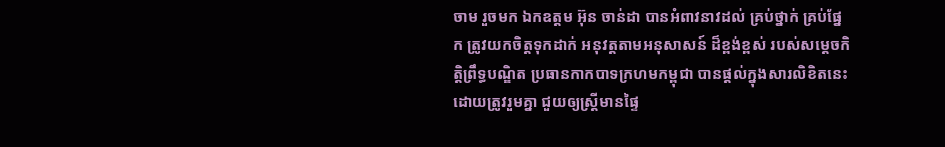ចាម រួចមក ឯកឧត្តម អ៊ុន ចាន់ដា បានអំពាវនាវដល់ គ្រប់ថ្នាក់ គ្រប់ផ្នែក ត្រូវយកចិត្តទុកដាក់ អនុវត្តតាមអនុសាសន៍ ដ៏ខ្ពង់ខ្ពស់ របស់សម្តេចកិត្តិព្រឹទ្ធបណ្ឌិត ប្រធានកាកបាទក្រហមកម្ពុជា បានផ្តល់ក្នុងសារលិខិតនេះ ដោយត្រូវរួមគ្នា ជួយឲ្យស្ត្រីមានផ្ទៃ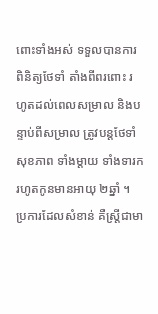ពោះទាំងអស់ ទទួលបានការពិនិត្យថែទាំ តាំងពីពរពោះ រហូតដល់ពេលសម្រាល និងបន្ទាប់ពីសម្រាល ត្រូវបន្តថែទាំសុខភាព ទាំងម្តាយ ទាំងទារក រហូតកូនមានអាយុ ២ឆ្នាំ ។ ប្រការដែលសំខាន់ គឺស្ត្រីជាមា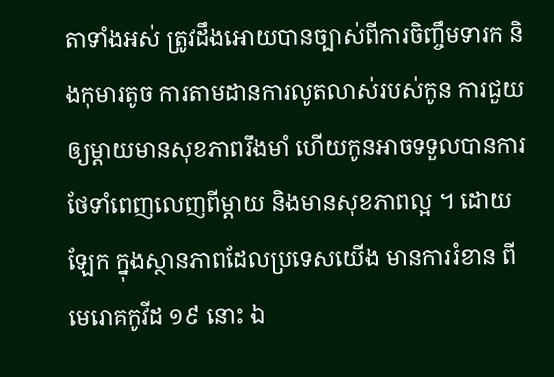តាទាំងអស់ ត្រូវដឹងអោយបានច្បាស់ពីការចិញ្ចឹមទារក និងកុមារតូច ការតាមដានការលូតលាស់របស់កូន ការជួយឲ្យម្តាយមានសុខភាពរឹងមាំ ហើយកូនអាចទទួលបានការថែទាំពេញលេញពីម្តាយ និងមានសុខភាពល្អ ។ ដោយឡែក ក្នុងស្ថានភាពដែលប្រទេសយើង មានការរំខាន ពីមេរោគកូវីដ ១៩ នោះ ឯ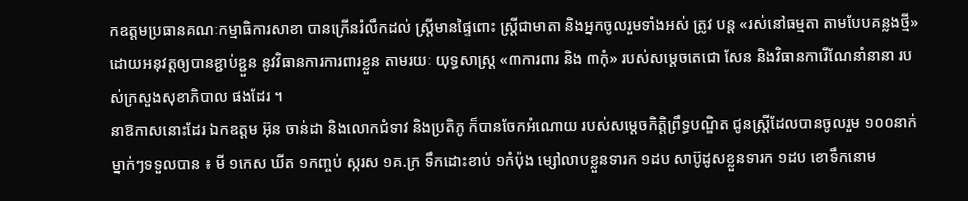កឧត្តមប្រធានគណៈកម្មាធិការសាខា បានក្រើនរំលឹកដល់ ស្ត្រីមានផ្ទៃពោះ ស្ត្រីជាមាតា និងអ្នកចូលរួមទាំងអស់ ត្រូវ បន្ត «រស់នៅធម្មតា តាមបែបគន្លងថ្មី» ដោយអនុវត្តឲ្យបានខ្ជាប់ខ្ជួន នូវវិធានការការពារខ្លួន តាមរយៈ យុទ្ធសាស្ត្រ «៣ការពារ និង ៣កុំ» របស់សម្តេចតេជោ សែន និងវិធានការើណែនាំនានា របស់ក្រសួងសុខាភិបាល ផងដែរ ។
នាឱកាសនោះដែរ ឯកឧត្ដម អ៊ុន ចាន់ដា និងលោកជំទាវ និងប្រតិភូ ក៏បានចែកអំណោយ របស់សម្តេចកិត្តិព្រឹទ្ធបណ្ឌិត ជូនស្ត្រីដែលបានចូលរួម ១០០នាក់ ម្នាក់ៗទទួលបាន ៖ មី ១កេស ឃីត ១កញ្ចប់ ស្ករស ១គ.ក្រ ទឹកដោះខាប់ ១កំប៉ុង ម្សៅលាបខ្លួនទារក ១ដប សាប៊ូដូសខ្លួនទារក ១ដប ខោទឹកនោម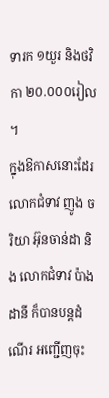ទារក ១យួរ និងថវិកា ២០.០០០រៀល ។
ក្នុងឱកាសនោះដែរ លោកជំទាវ ញូង ចរិយា អ៊ុនចាន់ដា និង លោកជំទាវ ប៉ាង ដានី ក៏បានបន្តដំណើរ អញ្ជើញចុះ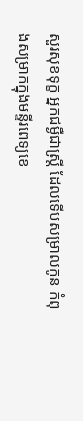សួរសុខទុក្ខ អ្នកជម្ងឺជាស្ត្រី ដែលទើបសម្រាលកូន កំពុងសម្រាកក្នុងមន្ទីរពេទ្យខេ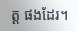ត្ត ផងដែរ។